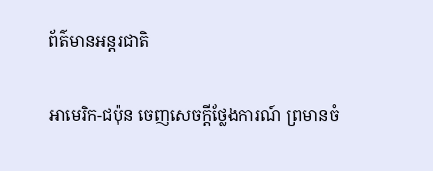ព័ត៌មានអន្តរជាតិ

អាមេរិក-ជប៉ុន ចេញសេចក្តីថ្លែងការណ៍ ព្រមានចំ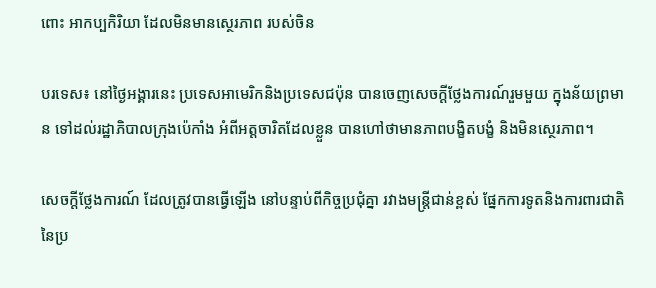ពោះ អាកប្បកិរិយា ដែលមិនមានស្ថេរភាព របស់ចិន

បរទេស៖ នៅថ្ងៃអង្គារនេះ ប្រទេសអាមេរិកនិងប្រទេសជប៉ុន បានចេញសេចក្តីថ្លែងការណ៍រួមមួយ ក្នុងន័យព្រមាន ទៅដល់រដ្ឋាភិបាលក្រុងប៉េកាំង អំពីអត្តចារិតដែលខ្លួន បានហៅថាមានភាពបង្ខិតបង្ខំ និងមិនស្ថេរភាព។

សេចក្តីថ្លែងការណ៍ ដែលត្រូវបានធ្វើឡើង នៅបន្ទាប់ពីកិច្ចប្រជុំគ្នា រវាងមន្ត្រីជាន់ខ្ពស់ ផ្នែកការទូតនិងការពារជាតិ នៃប្រ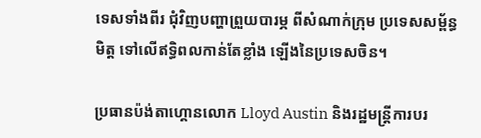ទេសទាំងពីរ ជុំវិញបញ្ហាព្រួយបារម្ភ ពីសំណាក់ក្រុម ប្រទេសសម្ព័ន្ធមិត្ត ទៅលើឥទ្ធិពលកាន់តែខ្លាំង ឡើងនៃប្រទេសចិន។

ប្រធានប៉ង់តាហ្គោនលោក Lloyd Austin និងរដ្ឋមន្ត្រីការបរ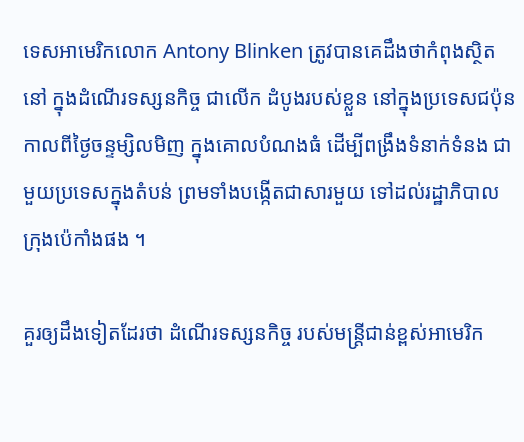ទេសអាមេរិកលោក Antony Blinken ត្រូវបានគេដឹងថាកំពុងស្ថិតនៅ ក្នុងដំណើរទស្សនកិច្ច ជាលើក ដំបូងរបស់ខ្លួន នៅក្នុងប្រទេសជប៉ុន កាលពីថ្ងៃចន្ទម្សិលមិញ ក្នុងគោលបំណងធំ ដើម្បីពង្រឹងទំនាក់ទំនង ជាមួយប្រទេសក្នុងតំបន់ ព្រមទាំងបង្កើតជាសារមួយ ទៅដល់រដ្ឋាភិបាល ក្រុងប៉េកាំងផង ។

គួរឲ្យដឹងទៀតដែរថា ដំណើរទស្សនកិច្ច របស់មន្ត្រីជាន់ខ្ពស់អាមេរិក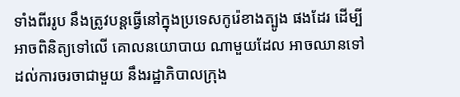ទាំងពីររូប នឹងត្រូវបន្តធ្វើនៅក្នុងប្រទេសកូរ៉េខាងត្បូង ផងដែរ ដើម្បីអាចពិនិត្យទៅលើ គោលនយោបាយ ណាមួយដែល អាចឈានទៅដល់ការចរចាជាមួយ នឹងរដ្ឋាភិបាលក្រុង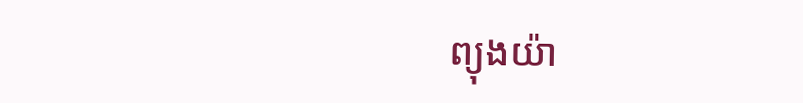ព្យុងយ៉ា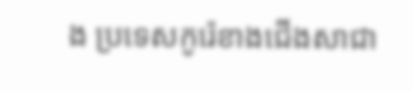ង ប្រទេសកូរ៉េខាងជើងសាជា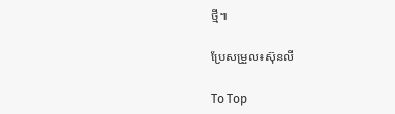ថ្មី៕

ប្រែសម្រួល៖ស៊ុនលី

To Top